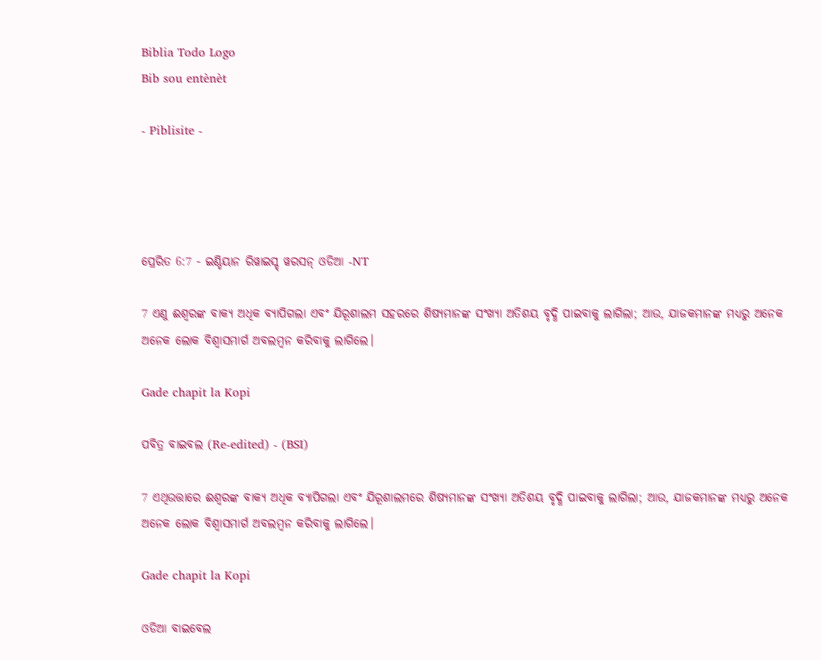Biblia Todo Logo
Bib sou entènèt

- Piblisite -




ପ୍ରେରିତ 6:7 - ଇଣ୍ଡିୟାନ ରିୱାଇସ୍ଡ୍ ୱରସନ୍ ଓଡିଆ -NT

7 ଏଣୁ ଈଶ୍ବରଙ୍କ ବାକ୍ୟ ଅଧିକ ବ୍ୟାପିଗଲା ଏବଂ ଯିରୂଶାଲମ ସହରରେ ଶିଷ୍ୟମାନଙ୍କ ସଂଖ୍ୟା ଅତିଶୟ ବୃଦ୍ଧି ପାଇବାକୁ ଲାଗିଲା; ଆଉ, ଯାଜକମାନଙ୍କ ମଧ୍ୟରୁ ଅନେକ ଅନେକ ଲୋକ ବିଶ୍ୱାସମାର୍ଗ ଅବଲମ୍ବନ କରିବାକୁ ଲାଗିଲେ।

Gade chapit la Kopi

ପବିତ୍ର ବାଇବଲ (Re-edited) - (BSI)

7 ଏଥିଉତ୍ତାରେ ଈଶ୍ଵରଙ୍କ ବାକ୍ୟ ଅଧିକ ବ୍ୟାପିଗଲା ଏବଂ ଯିରୂଶାଲମରେ ଶିଷ୍ୟମାନଙ୍କ ସଂଖ୍ୟା ଅତିଶୟ ବୃଦ୍ଧି ପାଇବାକୁ ଲାଗିଲା; ଆଉ, ଯାଜକମାନଙ୍କ ମଧ୍ୟରୁ ଅନେକ ଅନେକ ଲୋକ ବିଶ୍ଵାସମାର୍ଗ ଅବଲମ୍ଵନ କରିବାକୁ ଲାଗିଲେ।

Gade chapit la Kopi

ଓଡିଆ ବାଇବେଲ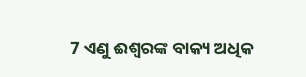7 ଏଣୁ ଈଶ୍ୱରଙ୍କ ବାକ୍ୟ ଅଧିକ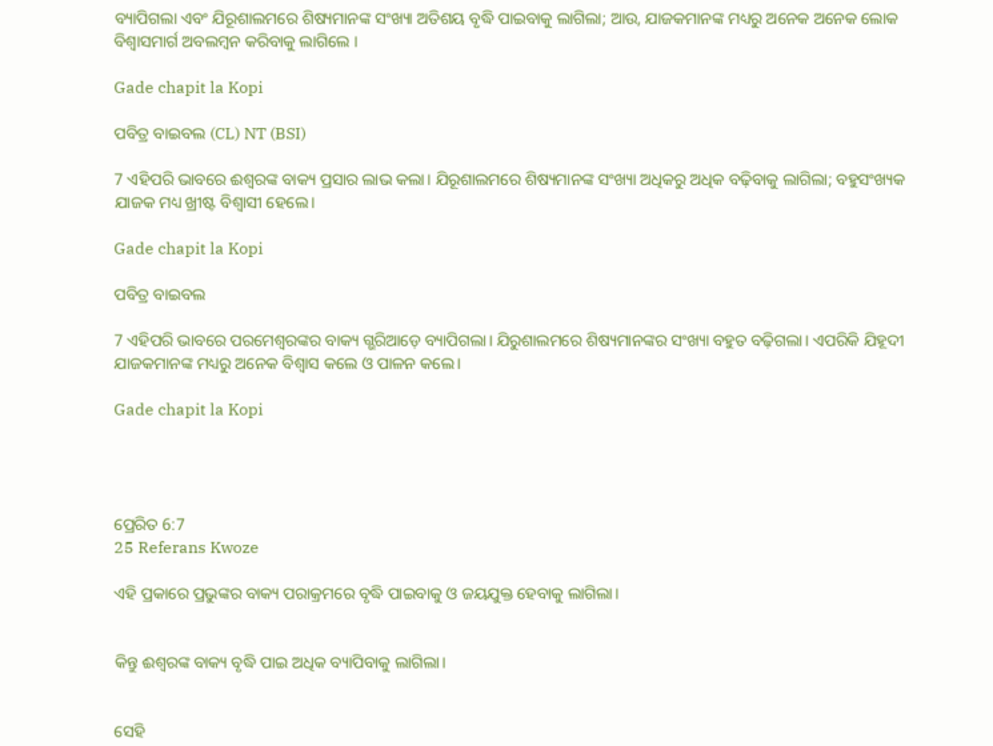ବ୍ୟାପିଗଲା ଏବଂ ଯିରୂଶାଲମରେ ଶିଷ୍ୟମାନଙ୍କ ସଂଖ୍ୟା ଅତିଶୟ ବୃଦ୍ଧି ପାଇବାକୁ ଲାଗିଲା; ଆଉ, ଯାଜକମାନଙ୍କ ମଧ୍ୟରୁ ଅନେକ ଅନେକ ଲୋକ ବିଶ୍ୱାସମାର୍ଗ ଅବଲମ୍ବନ କରିବାକୁ ଲାଗିଲେ ।

Gade chapit la Kopi

ପବିତ୍ର ବାଇବଲ (CL) NT (BSI)

7 ଏହିପରି ଭାବରେ ଈଶ୍ୱରଙ୍କ ବାକ୍ୟ ପ୍ରସାର ଲାଭ କଲା। ଯିରୂଶାଲମରେ ଶିଷ୍ୟମାନଙ୍କ ସଂଖ୍ୟା ଅଧିକରୁ ଅଧିକ ବଢ଼ିବାକୁ ଲାଗିଲା; ବହୁସଂଖ୍ୟକ ଯାଜକ ମଧ୍ୟ ଖ୍ରୀଷ୍ଟ ବିଶ୍ୱାସୀ ହେଲେ।

Gade chapit la Kopi

ପବିତ୍ର ବାଇବଲ

7 ଏହିପରି ଭାବରେ ପରମେଶ୍ୱରଙ୍କର ବାକ୍ୟ ଗ୍ଭରିଆଡ଼େ ବ୍ୟାପିଗଲା। ଯିରୁଶାଲମରେ ଶିଷ୍ୟମାନଙ୍କର ସଂଖ୍ୟା ବହୁତ ବଢ଼ିଗଲା। ଏପରିକି ଯିହୂଦୀ ଯାଜକମାନଙ୍କ ମଧ୍ୟରୁ ଅନେକ ବିଶ୍ୱାସ କଲେ ଓ ପାଳନ କଲେ।

Gade chapit la Kopi




ପ୍ରେରିତ 6:7
25 Referans Kwoze

ଏହି ପ୍ରକାରେ ପ୍ରଭୁଙ୍କର ବାକ୍ୟ ପରାକ୍ରମରେ ବୃଦ୍ଧି ପାଇବାକୁ ଓ ଜୟଯୁକ୍ତ ହେବାକୁ ଲାଗିଲା।


କିନ୍ତୁ ଈଶ୍ବରଙ୍କ ବାକ୍ୟ ବୃଦ୍ଧି ପାଇ ଅଧିକ ବ୍ୟାପିବାକୁ ଲାଗିଲା।


ସେହି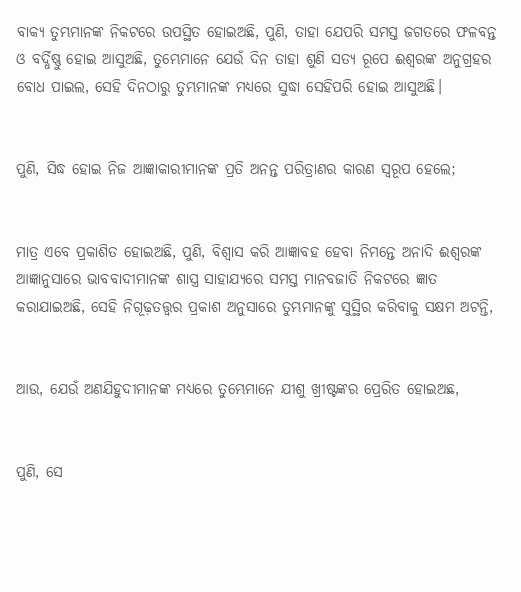ବାକ୍ୟ ତୁମ୍ଭମାନଙ୍କ ନିକଟରେ ଉପସ୍ଥିତ ହୋଇଅଛି, ପୁଣି, ତାହା ଯେପରି ସମସ୍ତ ଜଗତରେ ଫଳବନ୍ତ ଓ ବର୍ଦ୍ଧିଷ୍ଣୁ ହୋଇ ଆସୁଅଛି, ତୁମ୍ଭେମାନେ ଯେଉଁ ଦିନ ତାହା ଶୁଣି ସତ୍ୟ ରୂପେ ଈଶ୍ବରଙ୍କ ଅନୁଗ୍ରହର ବୋଧ ପାଇଲ, ସେହି ଦିନଠାରୁ ତୁମ୍ଭମାନଙ୍କ ମଧ୍ୟରେ ସୁଦ୍ଧା ସେହିପରି ହୋଇ ଆସୁଅଛି।


ପୁଣି, ସିଦ୍ଧ ହୋଇ ନିଜ ଆଜ୍ଞାକାରୀମାନଙ୍କ ପ୍ରତି ଅନନ୍ତ ପରିତ୍ରାଣର କାରଣ ସ୍ୱରୂପ ହେଲେ;


ମାତ୍ର ଏବେ ପ୍ରକାଶିତ ହୋଇଅଛି, ପୁଣି, ବିଶ୍ୱାସ କରି ଆଜ୍ଞାବହ ହେବା ନିମନ୍ତେ ଅନାଦି ଈଶ୍ବରଙ୍କ ଆଜ୍ଞାନୁସାରେ ଭାବବାଦୀମାନଙ୍କ ଶାସ୍ତ୍ର ସାହାଯ୍ୟରେ ସମସ୍ତ ମାନବଜାତି ନିକଟରେ ଜ୍ଞାତ କରାଯାଇଅଛି, ସେହି ନିଗୂଢ଼ତତ୍ତ୍ୱର ପ୍ରକାଶ ଅନୁସାରେ ତୁମ୍ଭମାନଙ୍କୁ ସୁସ୍ଥିର କରିବାକୁ ସକ୍ଷମ ଅଟନ୍ତି,


ଆଉ, ଯେଉଁ ଅଣଯିହୁଦୀମାନଙ୍କ ମଧ୍ୟରେ ତୁମ୍ଭେମାନେ ଯୀଶୁ ଖ୍ରୀଷ୍ଟଙ୍କର ପ୍ରେରିତ ହୋଇଅଛ,


ପୁଣି, ସେ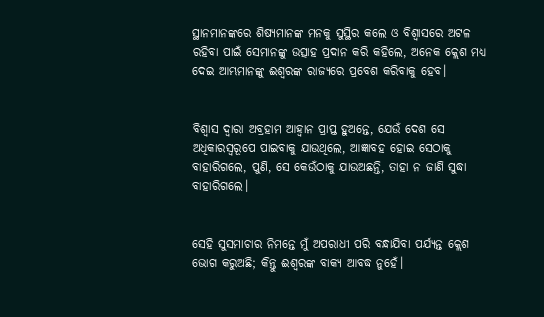ସ୍ଥାନମାନଙ୍କରେ ଶିଷ୍ୟମାନଙ୍କ ମନକୁ ସୁସ୍ଥିର କଲେ ଓ ବିଶ୍ୱାସରେ ଅଟଳ ରହିବା ପାଇଁ ସେମାନଙ୍କୁ ଉତ୍ସାହ ପ୍ରଦାନ କରି କହିଲେ, ଅନେକ କ୍ଲେଶ ମଧ୍ୟ ଦେଇ ଆମ୍ଭମାନଙ୍କୁ ଈଶ୍ବରଙ୍କ ରାଜ୍ୟରେ ପ୍ରବେଶ କରିବାକୁ ହେବ।


ବିଶ୍ୱାସ ଦ୍ୱାରା ଅବ୍ରହାମ ଆହ୍ୱାନ ପ୍ରାପ୍ତ ହୁଅନ୍ତେ, ଯେଉଁ ଦେଶ ସେ ଅଧିକାରସ୍ୱରୂପେ ପାଇବାକୁ ଯାଉଥିଲେ, ଆଜ୍ଞାବହ ହୋଇ ସେଠାକୁ ବାହାରିଗଲେ, ପୁଣି, ସେ କେଉଁଠାକୁ ଯାଉଅଛନ୍ତି, ତାହା ନ ଜାଣି ସୁଦ୍ଧା ବାହାରିଗଲେ।


ସେହି ସୁସମାଚାର ନିମନ୍ତେ ମୁଁ ଅପରାଧୀ ପରି ବନ୍ଧାଯିବା ପର୍ଯ୍ୟନ୍ତ କ୍ଲେଶ ଭୋଗ କରୁଅଛି; କିନ୍ତୁ ଈଶ୍ବରଙ୍କ ବାକ୍ୟ ଆବଦ୍ଧ ନୁହେଁ।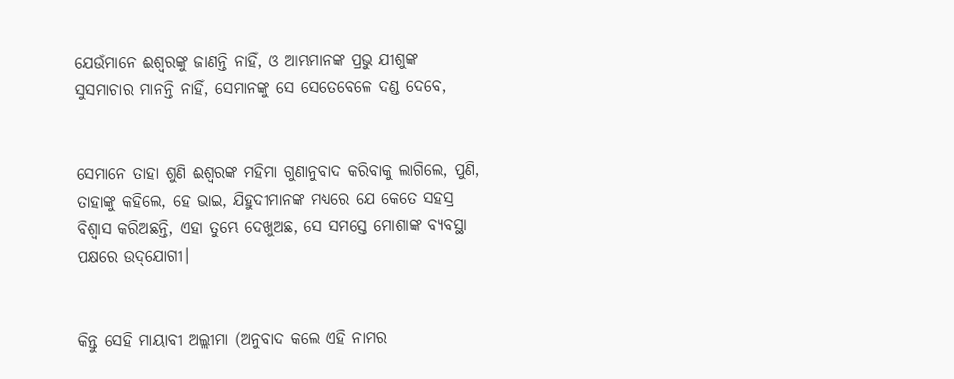ଯେଉଁମାନେ ଈଶ୍ବରଙ୍କୁ ଜାଣନ୍ତି ନାହିଁ, ଓ ଆମ୍ଭମାନଙ୍କ ପ୍ରଭୁ ଯୀଶୁଙ୍କ ସୁସମାଚାର ମାନନ୍ତି ନାହିଁ, ସେମାନଙ୍କୁ ସେ ସେତେବେଳେ ଦଣ୍ଡ ଦେବେ,


ସେମାନେ ତାହା ଶୁଣି ଈଶ୍ବରଙ୍କ ମହିମା ଗୁଣାନୁବାଦ କରିବାକୁ ଲାଗିଲେ, ପୁଣି, ତାହାଙ୍କୁ କହିଲେ, ହେ ଭାଇ, ଯିହୁଦୀମାନଙ୍କ ମଧ୍ୟରେ ଯେ କେତେ ସହସ୍ର ବିଶ୍ୱାସ କରିଅଛନ୍ତି, ଏହା ତୁମ୍ଭେ ଦେଖୁଅଛ, ସେ ସମସ୍ତେ ମୋଶାଙ୍କ ବ୍ୟବସ୍ଥା ପକ୍ଷରେ ଉଦ୍‌ଯୋଗୀ।


କିନ୍ତୁ ସେହି ମାୟାବୀ ଅଲ୍ଲୀମା (ଅନୁବାଦ କଲେ ଏହି ନାମର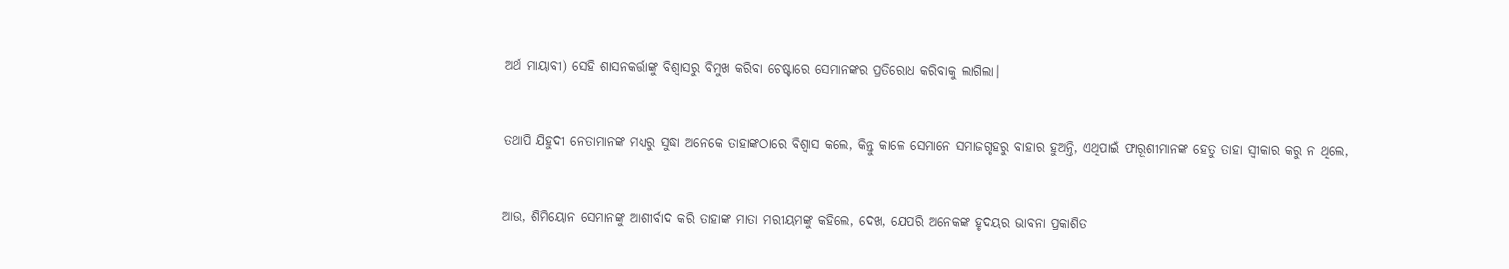ଅର୍ଥ ମାୟାବୀ) ସେହି ଶାସନକର୍ତ୍ତାଙ୍କୁ ବିଶ୍ୱାସରୁ ବିମୁଖ କରିବା ଚେଷ୍ଟାରେ ସେମାନଙ୍କର ପ୍ରତିରୋଧ କରିବାକୁ ଲାଗିଲା।


ତଥାପି ଯିହୁଦୀ ନେତାମାନଙ୍କ ମଧ୍ୟରୁ ସୁଦ୍ଧା ଅନେକେ ତାହାଙ୍କଠାରେ ବିଶ୍ୱାସ କଲେ, କିନ୍ତୁ କାଳେ ସେମାନେ ସମାଜଗୃହରୁ ବାହାର ହୁଅନ୍ତି, ଏଥିପାଇଁ ଫାରୂଶୀମାନଙ୍କ ହେତୁ ତାହା ସ୍ୱୀକାର କରୁ ନ ଥିଲେ,


ଆଉ, ଶିମିୟୋନ ସେମାନଙ୍କୁ ଆଶୀର୍ବାଦ କରି ତାହାଙ୍କ ମାତା ମରୀୟମଙ୍କୁ କହିଲେ, ଦେଖ, ଯେପରି ଅନେକଙ୍କ ହୃଦୟର ଭାବନା ପ୍ରକାଶିତ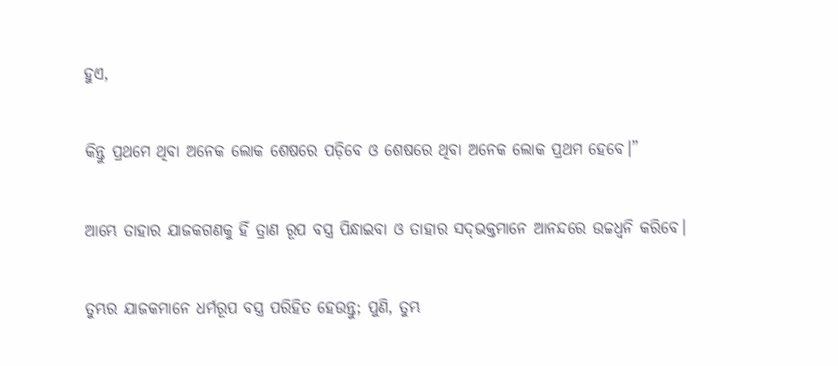ହୁଏ,


କିନ୍ତୁ ପ୍ରଥମେ ଥିବା ଅନେକ ଲୋକ ଶେଷରେ ପଡ଼ିବେ ଓ ଶେଷରେ ଥିବା ଅନେକ ଲୋକ ପ୍ରଥମ ହେବେ।”


ଆମ୍ଭେ ତାହାର ଯାଜକଗଣକୁ ହିଁ ତ୍ରାଣ ରୂପ ବସ୍ତ୍ର ପିନ୍ଧାଇବା ଓ ତାହାର ସଦ୍‍ଭକ୍ତମାନେ ଆନନ୍ଦରେ ଉଚ୍ଚଧ୍ୱନି କରିବେ।


ତୁମ୍ଭର ଯାଜକମାନେ ଧର୍ମରୂପ ବସ୍ତ୍ର ପରିହିତ ହେଉନ୍ତୁ; ପୁଣି, ତୁମ୍ଭ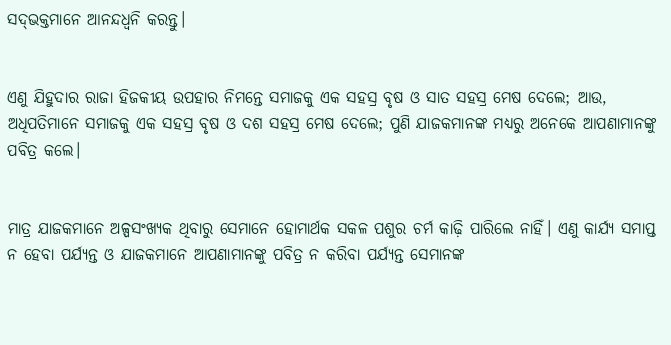ସଦ୍‍ଭକ୍ତମାନେ ଆନନ୍ଦଧ୍ୱନି କରନ୍ତୁ।


ଏଣୁ ଯିହୁଦାର ରାଜା ହିଜକୀୟ ଉପହାର ନିମନ୍ତେ ସମାଜକୁ ଏକ ସହସ୍ର ବୃଷ ଓ ସାତ ସହସ୍ର ମେଷ ଦେଲେ; ଆଉ, ଅଧିପତିମାନେ ସମାଜକୁ ଏକ ସହସ୍ର ବୃଷ ଓ ଦଶ ସହସ୍ର ମେଷ ଦେଲେ; ପୁଣି ଯାଜକମାନଙ୍କ ମଧ୍ୟରୁ ଅନେକେ ଆପଣାମାନଙ୍କୁ ପବିତ୍ର କଲେ।


ମାତ୍ର ଯାଜକମାନେ ଅଳ୍ପସଂଖ୍ୟକ ଥିବାରୁ ସେମାନେ ହୋମାର୍ଥକ ସକଳ ପଶୁର ଚର୍ମ କାଢ଼ି ପାରିଲେ ନାହିଁ। ଏଣୁ କାର୍ଯ୍ୟ ସମାପ୍ତ ନ ହେବା ପର୍ଯ୍ୟନ୍ତ ଓ ଯାଜକମାନେ ଆପଣାମାନଙ୍କୁ ପବିତ୍ର ନ କରିବା ପର୍ଯ୍ୟନ୍ତ ସେମାନଙ୍କ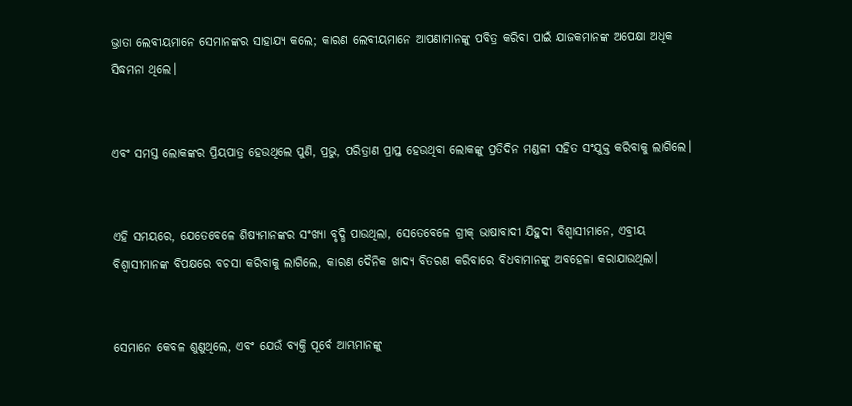ଭ୍ରାତା ଲେବୀୟମାନେ ସେମାନଙ୍କର ସାହାଯ୍ୟ କଲେ; କାରଣ ଲେବୀୟମାନେ ଆପଣାମାନଙ୍କୁ ପବିତ୍ର କରିବା ପାଇଁ ଯାଜକମାନଙ୍କ ଅପେକ୍ଷା ଅଧିକ ସିଦ୍ଧମନା ଥିଲେ।


ଏବଂ ସମସ୍ତ ଲୋକଙ୍କର ପ୍ରିୟପାତ୍ର ହେଉଥିଲେ ପୁଣି, ପ୍ରଭୁ, ପରିତ୍ରାଣ ପ୍ରାପ୍ତ ହେଉଥିବା ଲୋକଙ୍କୁ ପ୍ରତିଦିନ ମଣ୍ଡଳୀ ସହିତ ସଂଯୁକ୍ତ କରିବାକୁ ଲାଗିଲେ।


ଏହି ସମୟରେ, ଯେତେବେଳେ ଶିଷ୍ୟମାନଙ୍କର ସଂଖ୍ୟା ବୃଦ୍ଧି ପାଉଥିଲା, ସେତେବେଳେ ଗ୍ରୀକ୍‍ ଭାଷାବାଦୀ ଯିହୁଦୀ ବିଶ୍ୱାସୀମାନେ, ଏବ୍ରୀୟ ବିଶ୍ୱାସୀମାନଙ୍କ ବିପକ୍ଷରେ ବଚସା କରିବାକୁ ଲାଗିଲେ, କାରଣ ଦୈନିକ ଖାଦ୍ୟ ବିତରଣ କରିବାରେ ବିଧବାମାନଙ୍କୁ ଅବହେଳା କରାଯାଉଥିଲା।


ସେମାନେ କେବଳ ଶୁଣୁଥିଲେ, ଏବଂ ଯେଉଁ ବ୍ୟକ୍ତି ପୂର୍ବେ ଆମ୍ଭମାନଙ୍କୁ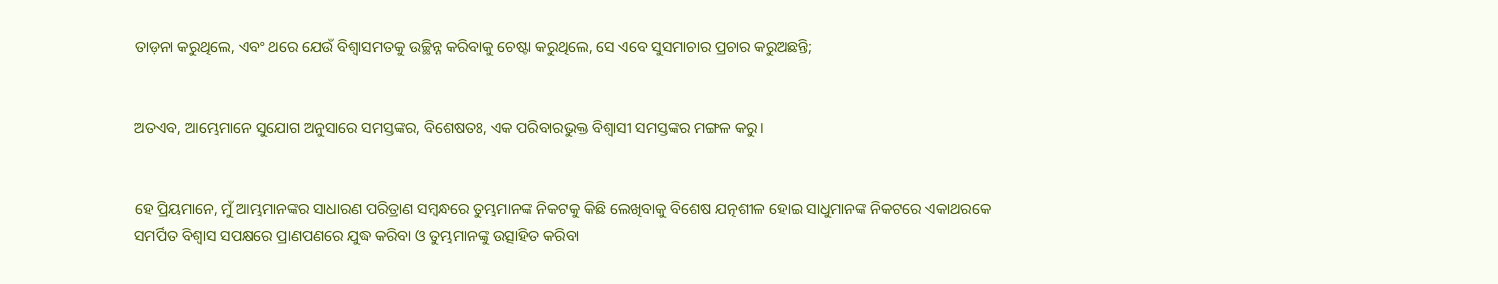ତାଡ଼ନା କରୁଥିଲେ, ଏବଂ ଥରେ ଯେଉଁ ବିଶ୍ୱାସମତକୁ ଉଚ୍ଛିନ୍ନ କରିବାକୁ ଚେଷ୍ଟା କରୁଥିଲେ, ସେ ଏବେ ସୁସମାଚାର ପ୍ରଚାର କରୁଅଛନ୍ତି;


ଅତଏବ, ଆମ୍ଭେମାନେ ସୁଯୋଗ ଅନୁସାରେ ସମସ୍ତଙ୍କର, ବିଶେଷତଃ, ଏକ ପରିବାରଭୁକ୍ତ ବିଶ୍ୱାସୀ ସମସ୍ତଙ୍କର ମଙ୍ଗଳ କରୁ।


ହେ ପ୍ରିୟମାନେ, ମୁଁ ଆମ୍ଭମାନଙ୍କର ସାଧାରଣ ପରିତ୍ରାଣ ସମ୍ବନ୍ଧରେ ତୁମ୍ଭମାନଙ୍କ ନିକଟକୁ କିଛି ଲେଖିବାକୁ ବିଶେଷ ଯତ୍ନଶୀଳ ହୋଇ ସାଧୁମାନଙ୍କ ନିକଟରେ ଏକାଥରକେ ସମର୍ପିତ ବିଶ୍ୱାସ ସପକ୍ଷରେ ପ୍ରାଣପଣରେ ଯୁଦ୍ଧ କରିବା ଓ ତୁମ୍ଭମାନଙ୍କୁ ଉତ୍ସାହିତ କରିବା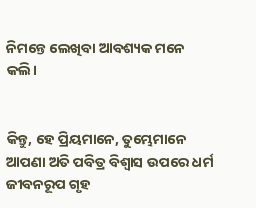ନିମନ୍ତେ ଲେଖିବା ଆବଶ୍ୟକ ମନେ କଲି।


କିନ୍ତୁ, ହେ ପ୍ରିୟମାନେ, ତୁମ୍ଭେମାନେ ଆପଣା ଅତି ପବିତ୍ର ବିଶ୍ୱାସ ଉପରେ ଧର୍ମ ଜୀବନରୂପ ଗୃହ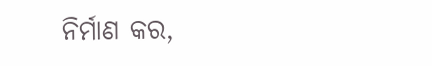ନିର୍ମାଣ କର,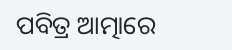ପବିତ୍ର ଆତ୍ମାରେ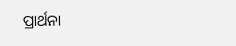ପ୍ରାର୍ଥନା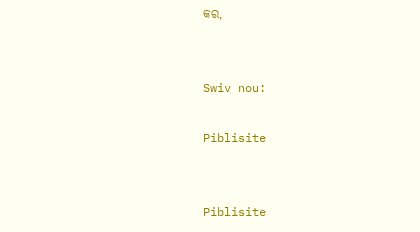କର,


Swiv nou:

Piblisite


Piblisite